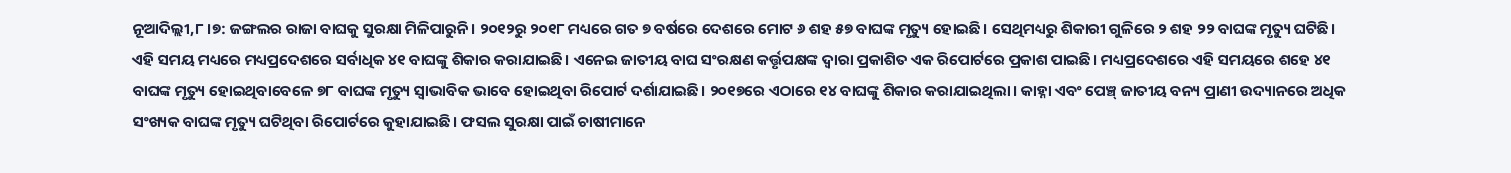ନୂଆଦିଲ୍ଲୀ,୮।୭: ଜଙ୍ଗଲର ରାଜା ବାଘକୁ ସୁରକ୍ଷା ମିଳିପାରୁନି। ୨୦୧୨ରୁ ୨୦୧୮ ମଧ୍ୟରେ ଗତ ୭ ବର୍ଷରେ ଦେଶରେ ମୋଟ ୬ ଶହ ୫୭ ବାଘଙ୍କ ମୃତ୍ୟୁ ହୋଇଛି। ସେଥିମଧ୍ୟରୁ ଶିକାରୀ ଗୁଳିରେ ୨ ଶହ ୨୨ ବାଘଙ୍କ ମୃତ୍ୟୁ ଘଟିଛି। ଏହି ସମୟ ମଧ୍ୟରେ ମଧ୍ୟପ୍ରଦେଶରେ ସର୍ବାଧିକ ୪୧ ବାଘଙ୍କୁ ଶିକାର କରାଯାଇଛି। ଏନେଇ ଜାତୀୟ ବାଘ ସଂରକ୍ଷଣ କର୍ତ୍ତୃପକ୍ଷଙ୍କ ଦ୍ୱାରା ପ୍ରକାଶିତ ଏକ ରିପୋର୍ଟରେ ପ୍ରକାଶ ପାଇଛି। ମଧ୍ୟପ୍ରଦେଶରେ ଏହି ସମୟରେ ଶହେ ୪୧ ବାଘଙ୍କ ମୃତ୍ୟୁ ହୋଇଥିବାବେଳେ ୭୮ ବାଘଙ୍କ ମୃତ୍ୟୁ ସ୍ବାଭାବିକ ଭାବେ ହୋଇଥିବା ରିପୋର୍ଟ ଦର୍ଶାଯାଇଛି। ୨୦୧୭ରେ ଏଠାରେ ୧୪ ବାଘଙ୍କୁ ଶିକାର କରାଯାଇଥିଲା। କାହ୍ନା ଏବଂ ପେଞ୍ଚ୍ ଜାତୀୟ ବନ୍ୟ ପ୍ରାଣୀ ଉଦ୍ୟାନରେ ଅଧିକ ସଂଖ୍ୟକ ବାଘଙ୍କ ମୃତ୍ୟୁ ଘଟିଥିବା ରିପୋର୍ଟରେ କୁହାଯାଇଛି। ଫସଲ ସୁରକ୍ଷା ପାଇଁ ଚାଷୀମାନେ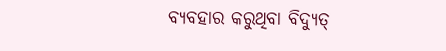ବ୍ୟବହାର କରୁଥିବା ବିଦ୍ୟୁତ୍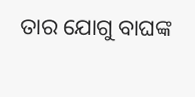ତାର ଯୋଗୁ ବାଘଙ୍କ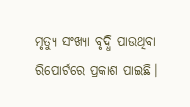ମୃତ୍ୟୁ ସଂଖ୍ୟା ବୃଦ୍ଧି ପାଉଥିବା ରିପୋର୍ଟରେ ପ୍ରକାଶ ପାଇଛି।